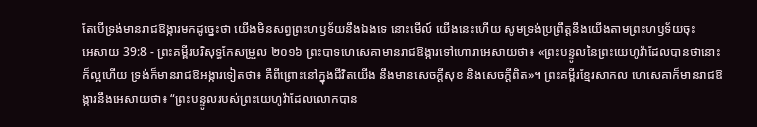តែបើទ្រង់មានរាជឱង្ការមកដូច្នេះថា យើងមិនសព្វព្រះហឫទ័យនឹងឯងទេ នោះមើល៍ យើងនេះហើយ សូមទ្រង់ប្រព្រឹត្តនឹងយើងតាមព្រះហឫទ័យចុះ
អេសាយ 39:8 - ព្រះគម្ពីរបរិសុទ្ធកែសម្រួល ២០១៦ ព្រះបាទហេសេគាមានរាជឱង្ការទៅហោរាអេសាយថា៖ «ព្រះបន្ទូលនៃព្រះយេហូវ៉ាដែលបានថានោះ ក៏ល្អហើយ ទ្រង់ក៏មានរាជឱអង្ការទៀតថា៖ គឺពីព្រោះនៅក្នុងជីវិតយើង នឹងមានសេចក្ដីសុខ និងសេចក្ដីពិត»។ ព្រះគម្ពីរខ្មែរសាកល ហេសេគាក៏មានរាជឱង្ការនឹងអេសាយថា៖ “ព្រះបន្ទូលរបស់ព្រះយេហូវ៉ាដែលលោកបាន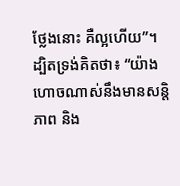ថ្លែងនោះ គឺល្អហើយ”។ ដ្បិតទ្រង់គិតថា៖ “យ៉ាងហោចណាស់នឹងមានសន្តិភាព និង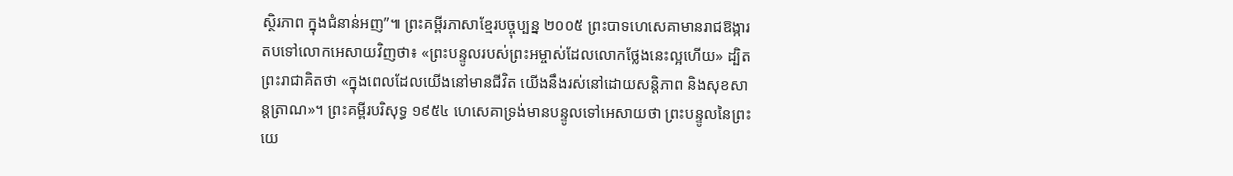ស្ថិរភាព ក្នុងជំនាន់អញ”៕ ព្រះគម្ពីរភាសាខ្មែរបច្ចុប្បន្ន ២០០៥ ព្រះបាទហេសេគាមានរាជឱង្ការតបទៅលោកអេសាយវិញថា៖ «ព្រះបន្ទូលរបស់ព្រះអម្ចាស់ដែលលោកថ្លែងនេះល្អហើយ» ដ្បិតព្រះរាជាគិតថា «ក្នុងពេលដែលយើងនៅមានជីវិត យើងនឹងរស់នៅដោយសន្តិភាព និងសុខសាន្តត្រាណ»។ ព្រះគម្ពីរបរិសុទ្ធ ១៩៥៤ ហេសេគាទ្រង់មានបន្ទូលទៅអេសាយថា ព្រះបន្ទូលនៃព្រះយេ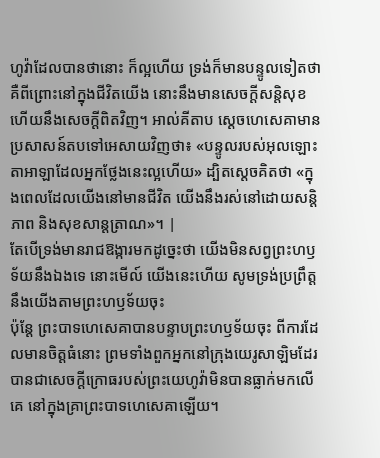ហូវ៉ាដែលបានថានោះ ក៏ល្អហើយ ទ្រង់ក៏មានបន្ទូលទៀតថា គឺពីព្រោះនៅក្នុងជីវិតយើង នោះនឹងមានសេចក្ដីសន្តិសុខ ហើយនឹងសេចក្ដីពិតវិញ។ អាល់គីតាប ស្តេចហេសេគាមានប្រសាសន៍តបទៅអេសាយវិញថា៖ «បន្ទូលរបស់អុលឡោះតាអាឡាដែលអ្នកថ្លែងនេះល្អហើយ» ដ្បិតស្តេចគិតថា «ក្នុងពេលដែលយើងនៅមានជីវិត យើងនឹងរស់នៅដោយសន្តិភាព និងសុខសាន្តត្រាណ»។ |
តែបើទ្រង់មានរាជឱង្ការមកដូច្នេះថា យើងមិនសព្វព្រះហឫទ័យនឹងឯងទេ នោះមើល៍ យើងនេះហើយ សូមទ្រង់ប្រព្រឹត្តនឹងយើងតាមព្រះហឫទ័យចុះ
ប៉ុន្តែ ព្រះបាទហេសេគាបានបន្ទាបព្រះហឫទ័យចុះ ពីការដែលមានចិត្តធំនោះ ព្រមទាំងពួកអ្នកនៅក្រុងយេរូសាឡិមដែរ បានជាសេចក្ដីក្រោធរបស់ព្រះយេហូវ៉ាមិនបានធ្លាក់មកលើគេ នៅក្នុងគ្រាព្រះបាទហេសេគាឡើយ។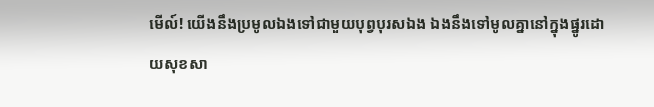មើល៍! យើងនឹងប្រមូលឯងទៅជាមួយបុព្វបុរសឯង ឯងនឹងទៅមូលគ្នានៅក្នុងផ្នូរដោយសុខសា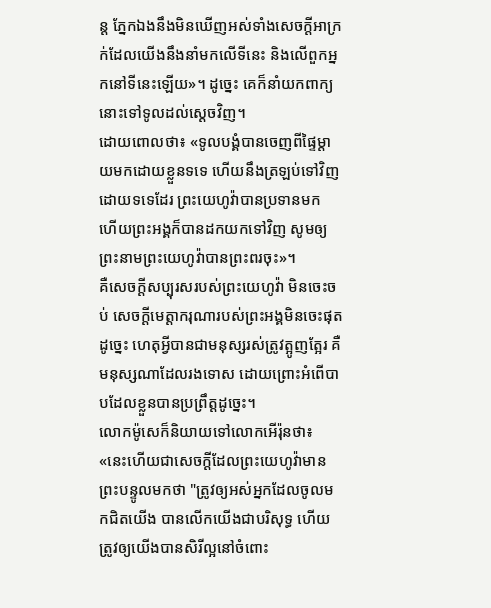ន្ត ភ្នែកឯងនឹងមិនឃើញអស់ទាំងសេចក្ដីអាក្រក់ដែលយើងនឹងនាំមកលើទីនេះ និងលើពួកអ្នកនៅទីនេះឡើយ»។ ដូច្នេះ គេក៏នាំយកពាក្យនោះទៅទូលដល់ស្តេចវិញ។
ដោយពោលថា៖ «ទូលបង្គំបានចេញពីផ្ទៃម្តាយមកដោយខ្លួនទទេ ហើយនឹងត្រឡប់ទៅវិញដោយទទេដែរ ព្រះយេហូវ៉ាបានប្រទានមក ហើយព្រះអង្គក៏បានដកយកទៅវិញ សូមឲ្យព្រះនាមព្រះយេហូវ៉ាបានព្រះពរចុះ»។
គឺសេចក្ដីសប្បុរសរបស់ព្រះយេហូវ៉ា មិនចេះចប់ សេចក្ដីមេត្តាករុណារបស់ព្រះអង្គមិនចេះផុត
ដូច្នេះ ហេតុអ្វីបានជាមនុស្សរស់ត្រូវត្អូញត្អែរ គឺមនុស្សណាដែលរងទោស ដោយព្រោះអំពើបាបដែលខ្លួនបានប្រព្រឹត្តដូច្នេះ។
លោកម៉ូសេក៏និយាយទៅលោកអើរ៉ុនថា៖ «នេះហើយជាសេចក្ដីដែលព្រះយេហូវ៉ាមានព្រះបន្ទូលមកថា "ត្រូវឲ្យអស់អ្នកដែលចូលមកជិតយើង បានលើកយើងជាបរិសុទ្ធ ហើយត្រូវឲ្យយើងបានសិរីល្អនៅចំពោះ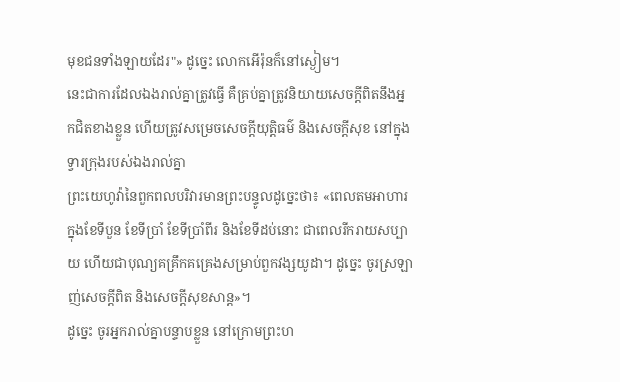មុខជនទាំងឡាយដែរ"» ដូច្នេះ លោកអើរ៉ុនក៏នៅស្ងៀម។
នេះជាការដែលឯងរាល់គ្នាត្រូវធ្វើ គឺគ្រប់គ្នាត្រូវនិយាយសេចក្ដីពិតនឹងអ្នកជិតខាងខ្លួន ហើយត្រូវសម្រេចសេចក្ដីយុត្តិធម៌ និងសេចក្ដីសុខ នៅក្នុងទ្វារក្រុងរបស់ឯងរាល់គ្នា
ព្រះយេហូវ៉ានៃពួកពលបរិវារមានព្រះបន្ទូលដូច្នេះថា៖ «ពេលតមអាហារក្នុងខែទីបួន ខែទីប្រាំ ខែទីប្រាំពីរ និងខែទីដប់នោះ ជាពេលរីករាយសប្បាយ ហើយជាបុណ្យគគ្រឹកគគ្រេងសម្រាប់ពួកវង្សយូដា។ ដូច្នេះ ចូរស្រឡាញ់សេចក្ដីពិត និងសេចក្ដីសុខសាន្ត»។
ដូច្នេះ ចូរអ្នករាល់គ្នាបន្ទាបខ្លួន នៅក្រោមព្រះហ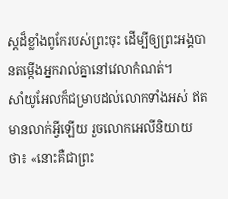ស្តដ៏ខ្លាំងពូកែរបស់ព្រះចុះ ដើម្បីឲ្យព្រះអង្គបានតម្កើងអ្នករាល់គ្នានៅវេលាកំណត់។
សាំយូអែលក៏ជម្រាបដល់លោកទាំងអស់ ឥតមានលាក់អ្វីឡើយ រួចលោកអេលីនិយាយថា៖ «នោះគឺជាព្រះ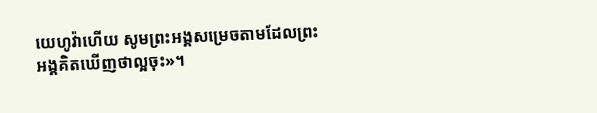យេហូវ៉ាហើយ សូមព្រះអង្គសម្រេចតាមដែលព្រះអង្គគិតឃើញថាល្អចុះ»។